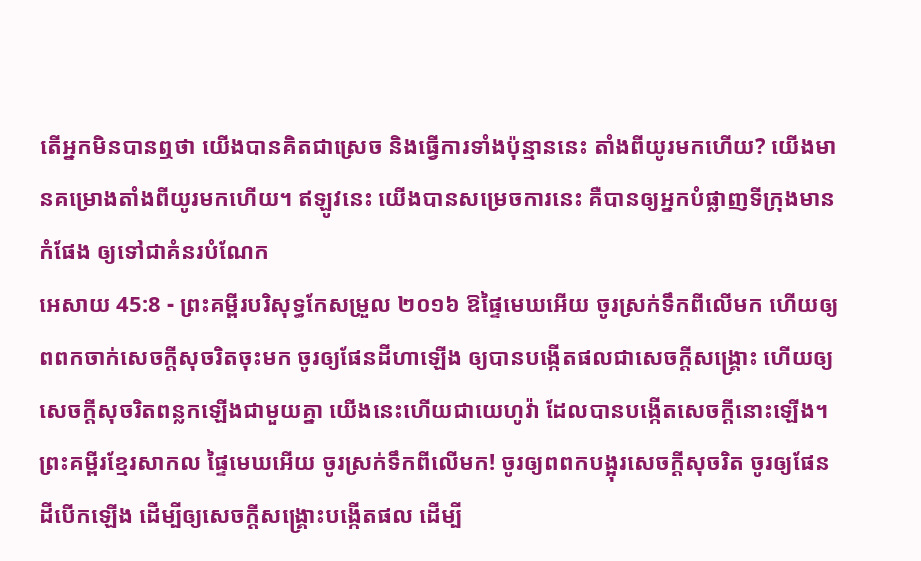តើអ្នកមិនបានឮថា យើងបានគិតជាស្រេច និងធ្វើការទាំងប៉ុន្មាននេះ តាំងពីយូរមកហើយ? យើងមានគម្រោងតាំងពីយូរមកហើយ។ ឥឡូវនេះ យើងបានសម្រេចការនេះ គឺបានឲ្យអ្នកបំផ្លាញទីក្រុងមានកំផែង ឲ្យទៅជាគំនរបំណែក
អេសាយ 45:8 - ព្រះគម្ពីរបរិសុទ្ធកែសម្រួល ២០១៦ ឱផ្ទៃមេឃអើយ ចូរស្រក់ទឹកពីលើមក ហើយឲ្យពពកចាក់សេចក្ដីសុចរិតចុះមក ចូរឲ្យផែនដីហាឡើង ឲ្យបានបង្កើតផលជាសេចក្ដីសង្គ្រោះ ហើយឲ្យសេចក្ដីសុចរិតពន្លកឡើងជាមួយគ្នា យើងនេះហើយជាយេហូវ៉ា ដែលបានបង្កើតសេចក្ដីនោះឡើង។ ព្រះគម្ពីរខ្មែរសាកល ផ្ទៃមេឃអើយ ចូរស្រក់ទឹកពីលើមក! ចូរឲ្យពពកបង្អុរសេចក្ដីសុចរិត ចូរឲ្យផែនដីបើកឡើង ដើម្បីឲ្យសេចក្ដីសង្គ្រោះបង្កើតផល ដើម្បី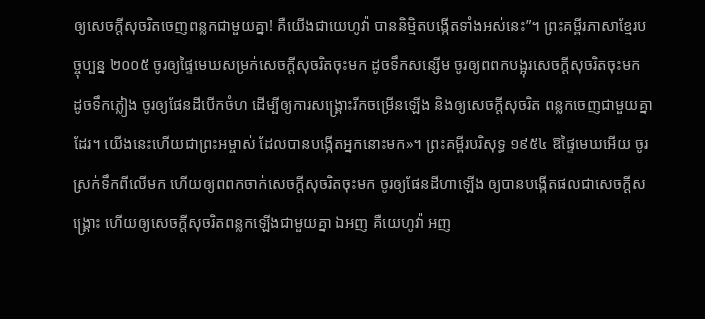ឲ្យសេចក្ដីសុចរិតចេញពន្លកជាមួយគ្នា! គឺយើងជាយេហូវ៉ា បាននិម្មិតបង្កើតទាំងអស់នេះ”។ ព្រះគម្ពីរភាសាខ្មែរបច្ចុប្បន្ន ២០០៥ ចូរឲ្យផ្ទៃមេឃសម្រក់សេចក្ដីសុចរិតចុះមក ដូចទឹកសន្សើម ចូរឲ្យពពកបង្អុរសេចក្ដីសុចរិតចុះមក ដូចទឹកភ្លៀង ចូរឲ្យផែនដីបើកចំហ ដើម្បីឲ្យការសង្គ្រោះរីកចម្រើនឡើង និងឲ្យសេចក្ដីសុចរិត ពន្លកចេញជាមួយគ្នាដែរ។ យើងនេះហើយជាព្រះអម្ចាស់ ដែលបានបង្កើតអ្នកនោះមក»។ ព្រះគម្ពីរបរិសុទ្ធ ១៩៥៤ ឱផ្ទៃមេឃអើយ ចូរស្រក់ទឹកពីលើមក ហើយឲ្យពពកចាក់សេចក្ដីសុចរិតចុះមក ចូរឲ្យផែនដីហាឡើង ឲ្យបានបង្កើតផលជាសេចក្ដីសង្គ្រោះ ហើយឲ្យសេចក្ដីសុចរិតពន្លកឡើងជាមួយគ្នា ឯអញ គឺយេហូវ៉ា អញ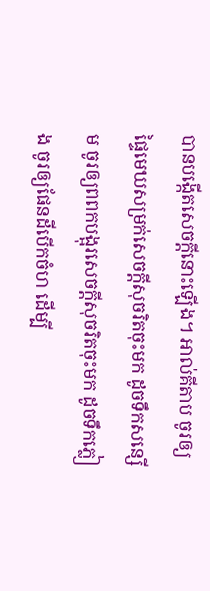បានបង្កើតសេចក្ដីនោះឡើង។ អាល់គីតាប ចូរឲ្យផ្ទៃមេឃសម្រក់សេចក្ដីសុចរិតចុះមក ដូចទឹកសន្សើម ចូរឲ្យពពកបង្អុរសេចក្ដីសុចរិតចុះមក ដូចទឹកភ្លៀង ចូរឲ្យផែនដីបើកចំហ ដើម្បី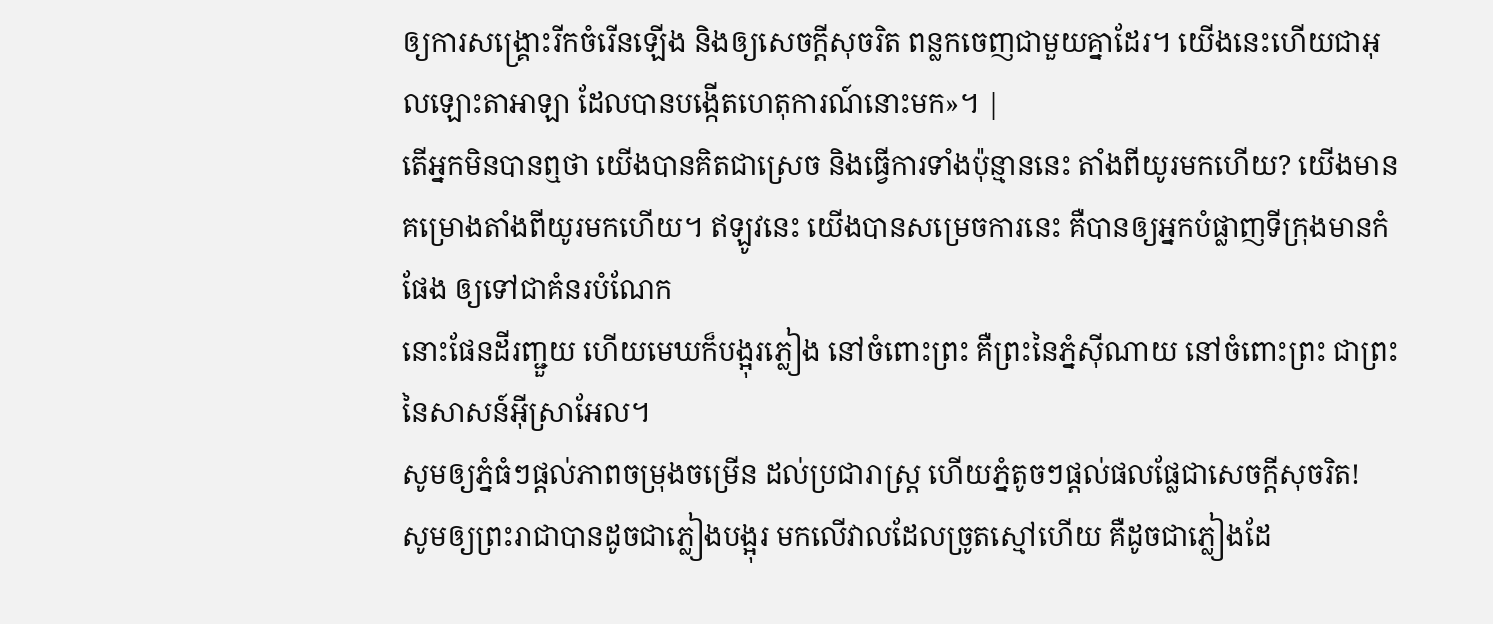ឲ្យការសង្គ្រោះរីកចំរើនឡើង និងឲ្យសេចក្ដីសុចរិត ពន្លកចេញជាមួយគ្នាដែរ។ យើងនេះហើយជាអុលឡោះតាអាឡា ដែលបានបង្កើតហេតុការណ៍នោះមក»។ |
តើអ្នកមិនបានឮថា យើងបានគិតជាស្រេច និងធ្វើការទាំងប៉ុន្មាននេះ តាំងពីយូរមកហើយ? យើងមានគម្រោងតាំងពីយូរមកហើយ។ ឥឡូវនេះ យើងបានសម្រេចការនេះ គឺបានឲ្យអ្នកបំផ្លាញទីក្រុងមានកំផែង ឲ្យទៅជាគំនរបំណែក
នោះផែនដីរញ្ជួយ ហើយមេឃក៏បង្អុរភ្លៀង នៅចំពោះព្រះ គឺព្រះនៃភ្នំស៊ីណាយ នៅចំពោះព្រះ ជាព្រះនៃសាសន៍អ៊ីស្រាអែល។
សូមឲ្យភ្នំធំៗផ្ដល់ភាពចម្រុងចម្រើន ដល់ប្រជារាស្ត្រ ហើយភ្នំតូចៗផ្ដល់ផលផ្លែជាសេចក្ដីសុចរិត!
សូមឲ្យព្រះរាជាបានដូចជាភ្លៀងបង្អុរ មកលើវាលដែលច្រូតស្មៅហើយ គឺដូចជាភ្លៀងដែ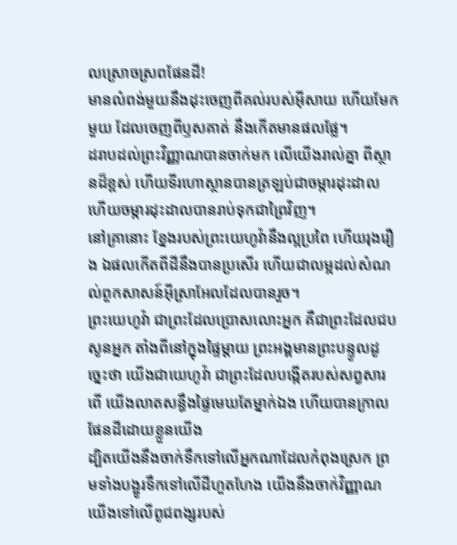លស្រោចស្រពផែនដី!
មានលំពង់មួយនឹងដុះចេញពីគល់របស់អ៊ីសាយ ហើយមែកមួយ ដែលចេញពីឫសគាត់ នឹងកើតមានផលផ្លែ។
ដរាបដល់ព្រះវិញ្ញាណបានចាក់មក លើយើងរាល់គ្នា ពីស្ថានដ៏ខ្ពស់ ហើយទីរហោស្ថានបានត្រឡប់ជាចម្ការដុះដាល ហើយចម្ការដុះដាលបានរាប់ទុកជាព្រៃវិញ។
នៅគ្រានោះ ខ្នែងរបស់ព្រះយេហូវ៉ានឹងល្អប្រពៃ ហើយរុងរឿង ឯផលកើតពីដីនឹងបានប្រសើរ ហើយជាលម្អដល់សំណល់ពួកសាសន៍អ៊ីស្រាអែលដែលបានរួច។
ព្រះយេហូវ៉ា ជាព្រះដែលប្រោសលោះអ្នក គឺជាព្រះដែលជបសូនអ្នក តាំងពីនៅក្នុងផ្ទៃម្តាយ ព្រះអង្គមានព្រះបន្ទូលដូច្នេះថា យើងជាយេហូវ៉ា ជាព្រះដែលបង្កើតរបស់សព្វសារពើ យើងលាតសន្ធឹងផ្ទៃមេឃតែម្នាក់ឯង ហើយបានក្រាលផែនដីដោយខ្លួនយើង
ដ្បិតយើងនឹងចាក់ទឹកទៅលើអ្នកណាដែលកំពុងស្រេក ព្រមទាំងបង្ហូរទឹកទៅលើដីហួតហែង យើងនឹងចាក់វិញ្ញាណយើងទៅលើពូជពង្សរបស់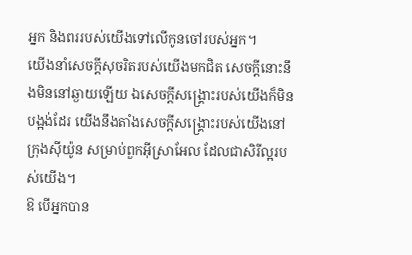អ្នក និងពររបស់យើងទៅលើកូនចៅរបស់អ្នក។
យើងនាំសេចក្ដីសុចរិតរបស់យើងមកជិត សេចក្ដីនោះនឹងមិននៅឆ្ងាយឡើយ ឯសេចក្ដីសង្គ្រោះរបស់យើងក៏មិនបង្អង់ដែរ យើងនឹងតាំងសេចក្ដីសង្គ្រោះរបស់យើងនៅក្រុងស៊ីយ៉ូន សម្រាប់ពួកអ៊ីស្រាអែល ដែលជាសិរីល្អរបស់យើង។
ឱ បើអ្នកបាន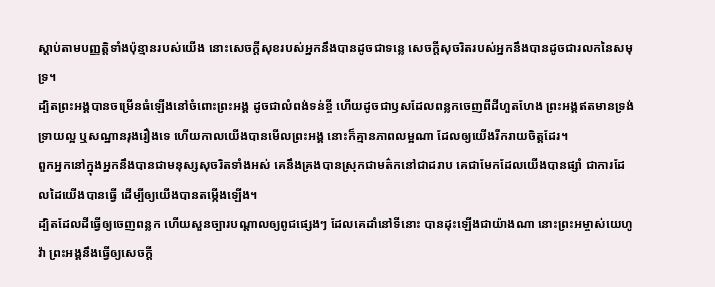ស្តាប់តាមបញ្ញត្តិទាំងប៉ុន្មានរបស់យើង នោះសេចក្ដីសុខរបស់អ្នកនឹងបានដូចជាទន្លេ សេចក្ដីសុចរិតរបស់អ្នកនឹងបានដូចជារលកនៃសមុទ្រ។
ដ្បិតព្រះអង្គបានចម្រើនធំឡើងនៅចំពោះព្រះអង្គ ដូចជាលំពង់ទន់ខ្ចី ហើយដូចជាឫសដែលពន្លកចេញពីដីហួតហែង ព្រះអង្គឥតមានទ្រង់ទ្រាយល្អ ឬសណ្ឋានរុងរឿងទេ ហើយកាលយើងបានមើលព្រះអង្គ នោះក៏គ្មានភាពលម្អណា ដែលឲ្យយើងរីករាយចិត្តដែរ។
ពួកអ្នកនៅក្នុងអ្នកនឹងបានជាមនុស្សសុចរិតទាំងអស់ គេនឹងគ្រងបានស្រុកជាមត៌កនៅជាដរាប គេជាមែកដែលយើងបានផ្សាំ ជាការដែលដៃយើងបានធ្វើ ដើម្បីឲ្យយើងបានតម្កើងឡើង។
ដ្បិតដែលដីធ្វើឲ្យចេញពន្លក ហើយសួនច្បារបណ្ដាលឲ្យពូជផ្សេងៗ ដែលគេដាំនៅទីនោះ បានដុះឡើងជាយ៉ាងណា នោះព្រះអម្ចាស់យេហូវ៉ា ព្រះអង្គនឹងធ្វើឲ្យសេចក្ដី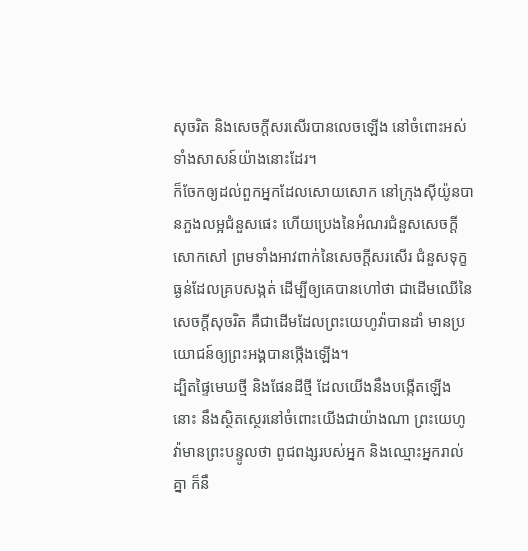សុចរិត និងសេចក្ដីសរសើរបានលេចឡើង នៅចំពោះអស់ទាំងសាសន៍យ៉ាងនោះដែរ។
ក៏ចែកឲ្យដល់ពួកអ្នកដែលសោយសោក នៅក្រុងស៊ីយ៉ូនបានភួងលម្អជំនួសផេះ ហើយប្រេងនៃអំណរជំនួសសេចក្ដីសោកសៅ ព្រមទាំងអាវពាក់នៃសេចក្ដីសរសើរ ជំនួសទុក្ខធ្ងន់ដែលគ្របសង្កត់ ដើម្បីឲ្យគេបានហៅថា ជាដើមឈើនៃសេចក្ដីសុចរិត គឺជាដើមដែលព្រះយេហូវ៉ាបានដាំ មានប្រយោជន៍ឲ្យព្រះអង្គបានថ្កើងឡើង។
ដ្បិតផ្ទៃមេឃថ្មី និងផែនដីថ្មី ដែលយើងនឹងបង្កើតឡើងនោះ នឹងស្ថិតស្ថេរនៅចំពោះយើងជាយ៉ាងណា ព្រះយេហូវ៉ាមានព្រះបន្ទូលថា ពូជពង្សរបស់អ្នក និងឈ្មោះអ្នករាល់គ្នា ក៏នឹ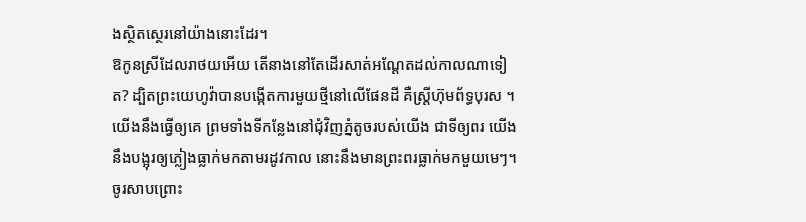ងស្ថិតស្ថេរនៅយ៉ាងនោះដែរ។
ឱកូនស្រីដែលរាថយអើយ តើនាងនៅតែដើរសាត់អណ្តែតដល់កាលណាទៀត? ដ្បិតព្រះយេហូវ៉ាបានបង្កើតការមួយថ្មីនៅលើផែនដី គឺស្ត្រីហ៊ុមព័ទ្ធបុរស ។
យើងនឹងធ្វើឲ្យគេ ព្រមទាំងទីកន្លែងនៅជុំវិញភ្នំតូចរបស់យើង ជាទីឲ្យពរ យើងនឹងបង្អុរឲ្យភ្លៀងធ្លាក់មកតាមរដូវកាល នោះនឹងមានព្រះពរធ្លាក់មកមួយមេៗ។
ចូរសាបព្រោះ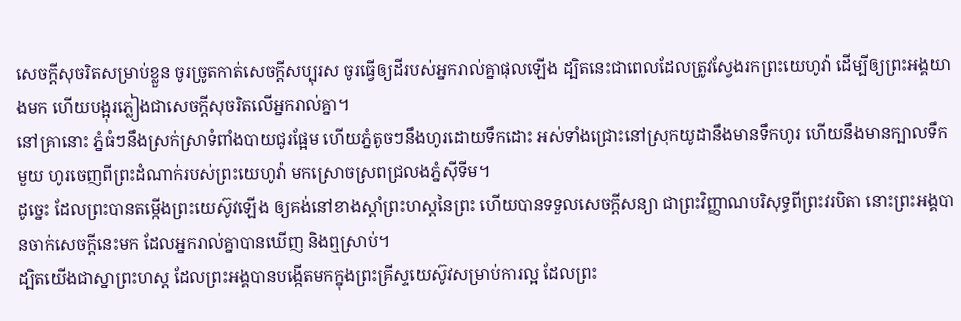សេចក្ដីសុចរិតសម្រាប់ខ្លួន ចូរច្រូតកាត់សេចក្ដីសប្បុរស ចូរធ្វើឲ្យដីរបស់អ្នករាល់គ្នាផុលឡើង ដ្បិតនេះជាពេលដែលត្រូវស្វែងរកព្រះយេហូវ៉ា ដើម្បីឲ្យព្រះអង្គយាងមក ហើយបង្អុរភ្លៀងជាសេចក្ដីសុចរិតលើអ្នករាល់គ្នា។
នៅគ្រានោះ ភ្នំធំៗនឹងស្រក់ស្រាទំពាំងបាយជូរផ្អែម ហើយភ្នំតូចៗនឹងហូរដោយទឹកដោះ អស់ទាំងជ្រោះនៅស្រុកយូដានឹងមានទឹកហូរ ហើយនឹងមានក្បាលទឹកមួយ ហូរចេញពីព្រះដំណាក់របស់ព្រះយេហូវ៉ា មកស្រោចស្រពជ្រលងភ្នំស៊ីទីម។
ដូច្នេះ ដែលព្រះបានតម្កើងព្រះយេស៊ូវឡើង ឲ្យគង់នៅខាងស្តាំព្រះហស្តនៃព្រះ ហើយបានទទួលសេចក្តីសន្យា ជាព្រះវិញ្ញាណបរិសុទ្ធពីព្រះវរបិតា នោះព្រះអង្គបានចាក់សេចក្តីនេះមក ដែលអ្នករាល់គ្នាបានឃើញ និងឮស្រាប់។
ដ្បិតយើងជាស្នាព្រះហស្ត ដែលព្រះអង្គបានបង្កើតមកក្នុងព្រះគ្រីស្ទយេស៊ូវសម្រាប់ការល្អ ដែលព្រះ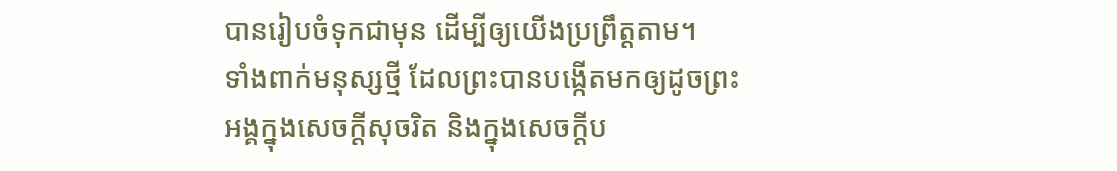បានរៀបចំទុកជាមុន ដើម្បីឲ្យយើងប្រព្រឹត្តតាម។
ទាំងពាក់មនុស្សថ្មី ដែលព្រះបានបង្កើតមកឲ្យដូចព្រះអង្គក្នុងសេចក្តីសុចរិត និងក្នុងសេចក្តីប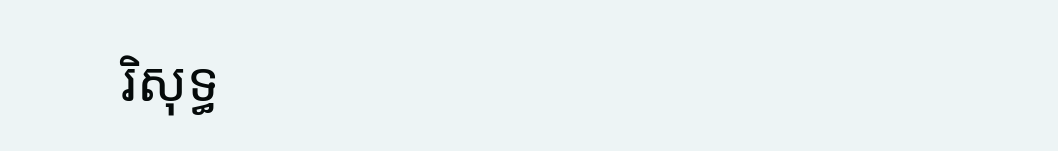រិសុទ្ធ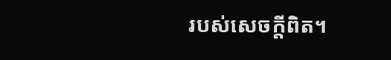របស់សេចក្តីពិត។